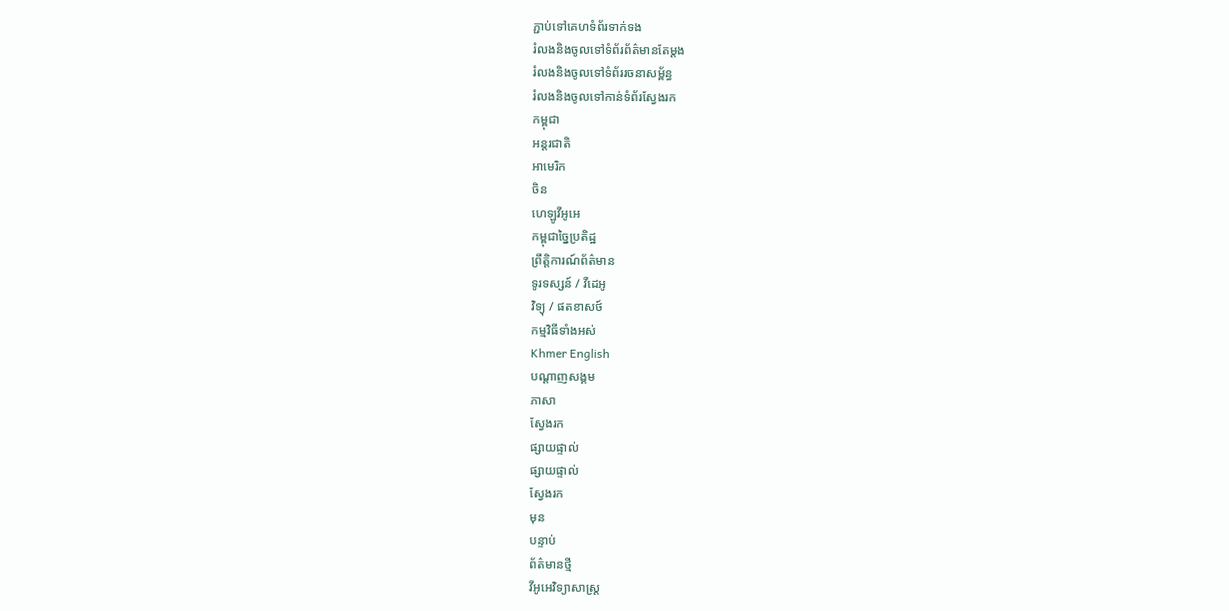ភ្ជាប់ទៅគេហទំព័រទាក់ទង
រំលងនិងចូលទៅទំព័រព័ត៌មានតែម្តង
រំលងនិងចូលទៅទំព័ររចនាសម្ព័ន្ធ
រំលងនិងចូលទៅកាន់ទំព័រស្វែងរក
កម្ពុជា
អន្តរជាតិ
អាមេរិក
ចិន
ហេឡូវីអូអេ
កម្ពុជាច្នៃប្រតិដ្ឋ
ព្រឹត្តិការណ៍ព័ត៌មាន
ទូរទស្សន៍ / វីដេអូ
វិទ្យុ / ផតខាសថ៍
កម្មវិធីទាំងអស់
Khmer English
បណ្តាញសង្គម
ភាសា
ស្វែងរក
ផ្សាយផ្ទាល់
ផ្សាយផ្ទាល់
ស្វែងរក
មុន
បន្ទាប់
ព័ត៌មានថ្មី
វីអូអេវិទ្យាសាស្ត្រ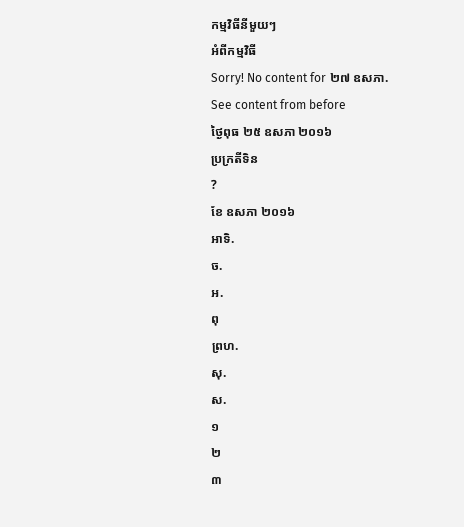កម្មវិធីនីមួយៗ
អំពីកម្មវិធី
Sorry! No content for ២៧ ឧសភា. See content from before
ថ្ងៃពុធ ២៥ ឧសភា ២០១៦
ប្រក្រតីទិន
?
ខែ ឧសភា ២០១៦
អាទិ.
ច.
អ.
ពុ
ព្រហ.
សុ.
ស.
១
២
៣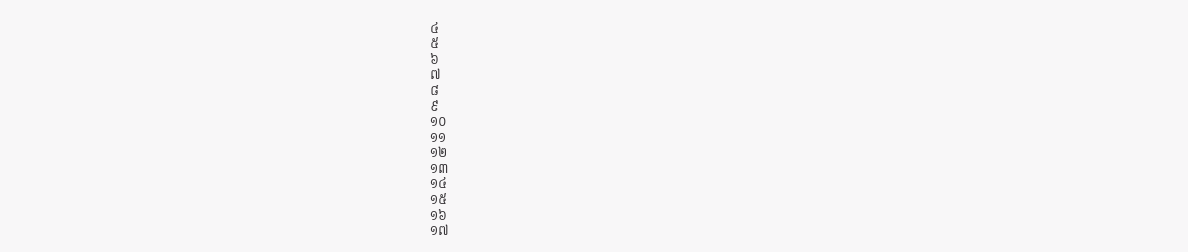៤
៥
៦
៧
៨
៩
១០
១១
១២
១៣
១៤
១៥
១៦
១៧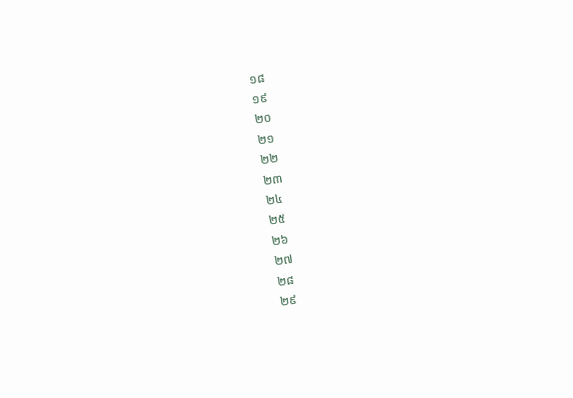១៨
១៩
២០
២១
២២
២៣
២៤
២៥
២៦
២៧
២៨
២៩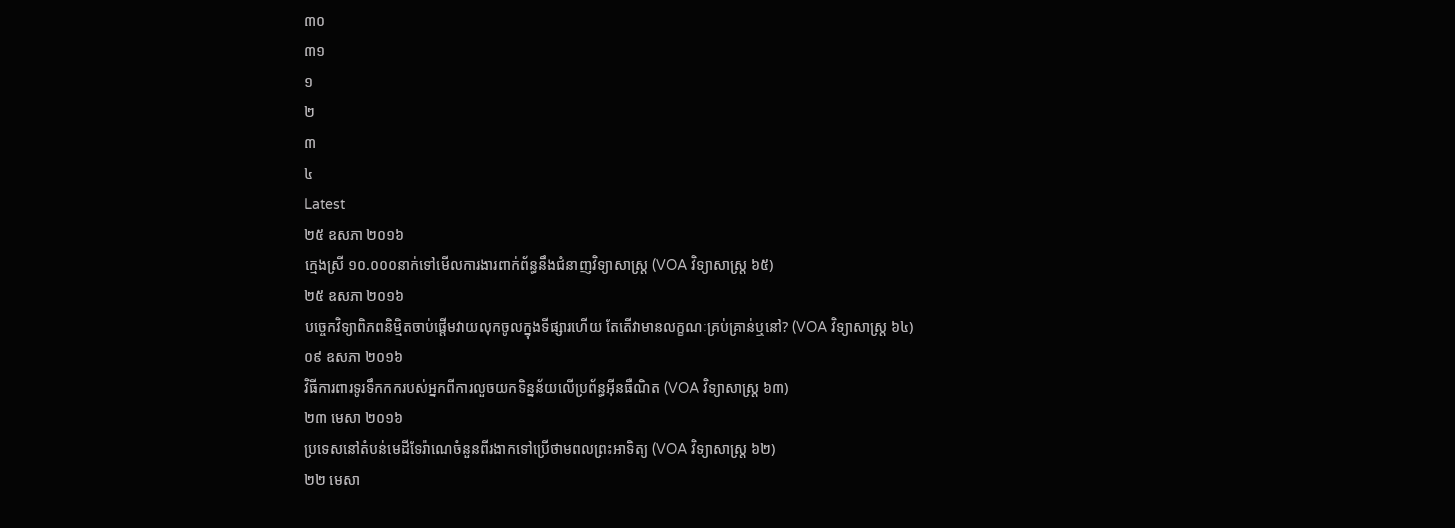៣០
៣១
១
២
៣
៤
Latest
២៥ ឧសភា ២០១៦
ក្មេងស្រី ១០.០០០នាក់ទៅមើលការងារពាក់ព័ន្ធនឹងជំនាញវិទ្យាសាស្រ្ត (VOA វិទ្យាសាស្រ្ត ៦៥)
២៥ ឧសភា ២០១៦
បច្ចេកវិទ្យាពិភពនិម្មិតចាប់ផ្តើមវាយលុកចូលក្នុងទីផ្សារហើយ តែតើវាមានលក្ខណៈគ្រប់គ្រាន់ឬនៅ? (VOA វិទ្យាសាស្រ្ត ៦៤)
០៩ ឧសភា ២០១៦
វិធីការពារទូរទឹកកករបស់អ្នកពីការលួចយកទិន្នន័យលើប្រព័ន្ធអ៊ីនធឺណិត (VOA វិទ្យាសាស្ត្រ ៦៣)
២៣ មេសា ២០១៦
ប្រទេសនៅតំបន់មេដីទែរ៉ាណេចំនួនពីរងាកទៅប្រើថាមពលព្រះអាទិត្យ (VOA វិទ្យាសាស្ត្រ ៦២)
២២ មេសា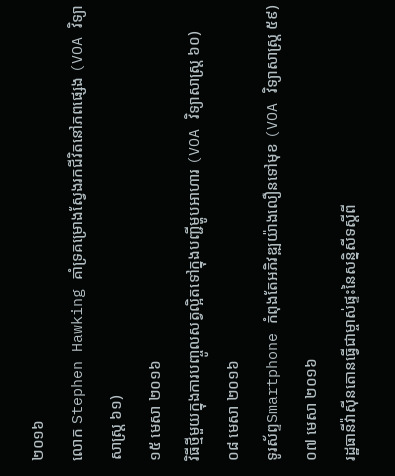២០១៦
លោក Stephen Hawking គាំទ្រគម្រោងស្វែងរកជីវិតនៅភពផ្សេង (VOA វិទ្យាសាស្ត្រ ៦១)
១៥ មេសា ២០១៦
វិធីថ្មីមួយក្នុងការបញ្ចូលសត្វល្អិតទៅក្នុងបញ្ជីម្ហូបអាហារ (VOA វិទ្យាសាស្ត្រ ៦០)
០៨ មេសា ២០១៦
ទូរស័ព្ទSmartphone កំពុងតែអភិវឌ្ឍយ៉ាងលឿនទៅមុខ (VOA វិទ្យាសាស្ត្រ ៥៩)
០៧ មេសា ២០១៦
រដ្ឋធានីវ៉ាស៊ីនតោនធ្វើជាម្ចាស់ផ្ទះនៃសន្និសីទស្តីពី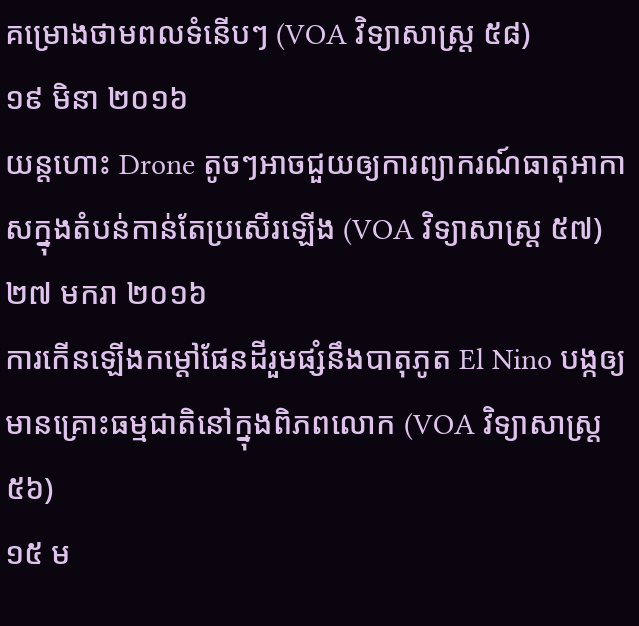គម្រោងថាមពលទំនើបៗ (VOA វិទ្យាសាស្ត្រ ៥៨)
១៩ មិនា ២០១៦
យន្តហោះ Drone តូចៗអាចជួយឲ្យការព្យាករណ៍ធាតុអាកាសក្នុងតំបន់កាន់តែប្រសើរឡើង (VOA វិទ្យាសាស្ត្រ ៥៧)
២៧ មករា ២០១៦
ការកើនឡើងកម្តៅផែនដីរួមផ្សំនឹងបាតុភូត El Nino បង្កឲ្យមានគ្រោះធម្មជាតិនៅក្នុងពិភពលោក (VOA វិទ្យាសាស្ត្រ ៥៦)
១៥ ម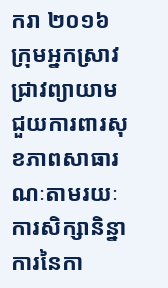ករា ២០១៦
ក្រុមអ្នកស្រាវជ្រាវព្យាយាមជួយការពារសុខភាពសាធារណៈតាមរយៈការសិក្សានិន្នាការនៃកា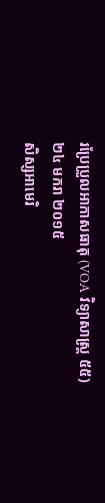រប្រែប្រួលអាកាសធាតុ (VOA វិទ្យាសាស្ត្រ ៥៥)
២៤ មករា ២០១៥
សិស្សអាមេរិ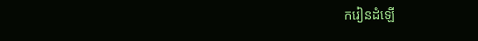ករៀនដំឡើ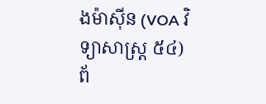ងម៉ាស៊ីន (VOA វិទ្យាសាស្ត្រ ៥៤)
ព័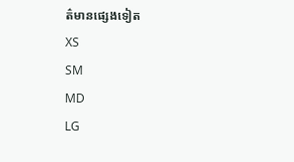ត៌មានផ្សេងទៀត
XS
SM
MD
LG